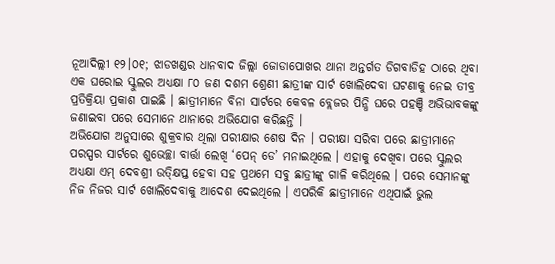ନୂଆଦିଲ୍ଲୀ ୧୨।୦୧; ଝାଡଖଣ୍ଡର ଧାନବାଦ ଜିଲ୍ଲା ଜୋଡାପୋଖର ଥାନା ଅନ୍ତର୍ଗତ ଡିଗବାଡିହ ଠାରେ ଥିବା ଏକ ଘରୋଇ ସ୍କୁଲର ଅଧ୍ୟକ୍ଷା ୮୦ ଜଣ ଦଶମ ଶ୍ରେଣୀ ଛାତ୍ରୀଙ୍କ ସାର୍ଟ ଖୋଲିଦେବା ଘଟଣାକୁ ନେଇ ତୀବ୍ର ପ୍ରତିକ୍ରିୟା ପ୍ରକାଶ ପାଇଛି । ଛାତ୍ରୀମାନେ ବିନା ସାର୍ଟରେ କେବଳ ବ୍ଲେଜର ପିନ୍ଧି ଘରେ ପହଞ୍ଚି ଅଭିଭାବକଙ୍କୁ ଜଣାଇବା ପରେ ସେମାନେ ଥାନାରେ ଅଭିଯୋଗ କରିଛନ୍ତି ।
ଅଭିଯୋଗ ଅନୁସାରେ ଶୁକ୍ରବାର ଥିଲା ପରୀକ୍ଷାର ଶେଷ ଦିନ । ପରୀକ୍ଷା ସରିବା ପରେ ଛାତ୍ରୀମାନେ ପରସ୍ପର ସାର୍ଟରେ ଶୁଭେଚ୍ଛା ବାର୍ତ୍ତା ଲେଖି ‘ପେନ୍ ଡେ’ ମନାଇଥିଲେ । ଏହାକୁ ଦେଖିବା ପରେ ସ୍କୁଲର ଅଧ୍ୟକ୍ଷା ଏମ୍ ଦେବଶ୍ରୀ ଉତ୍କ୍ଷିପ୍ତ ହେବା ସହ ପ୍ରଥମେ ସବୁ ଛାତ୍ରୀଙ୍କୁ ଗାଳି କରିଥିଲେ । ପରେ ସେମାନଙ୍କୁ ନିଜ ନିଜର ସାର୍ଟ ଖୋଲିଦେବାକୁ ଆଦେଶ ଦେଇଥିଲେ । ଏପରିକି ଛାତ୍ରୀମାନେ ଏଥିପାଇଁ ଭୁଲ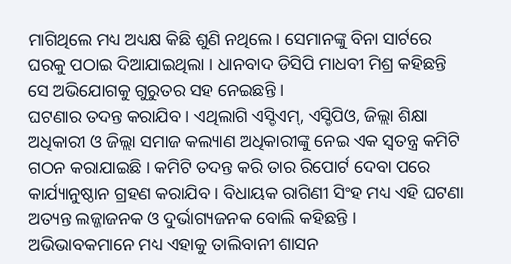ମାଗିଥିଲେ ମଧ୍ୟ ଅଧ୍ୟକ୍ଷ କିଛି ଶୁଣି ନଥିଲେ। ସେମାନଙ୍କୁ ବିନା ସାର୍ଟରେ ଘରକୁ ପଠାଇ ଦିଆଯାଇଥିଲା । ଧାନବାଦ ଡିସିପି ମାଧବୀ ମିଶ୍ର କହିଛନ୍ତି ସେ ଅଭିଯୋଗକୁ ଗୁରୁତର ସହ ନେଇଛନ୍ତି ।
ଘଟଣାର ତଦନ୍ତ କରାଯିବ । ଏଥିଲାଗି ଏସ୍ଡିଏମ୍, ଏସ୍ଡିପିଓ, ଜିଲ୍ଲା ଶିକ୍ଷା ଅଧିକାରୀ ଓ ଜିଲ୍ଲା ସମାଜ କଲ୍ୟାଣ ଅଧିକାରୀଙ୍କୁ ନେଇ ଏକ ସ୍ୱତନ୍ତ୍ର କମିଟି ଗଠନ କରାଯାଇଛି । କମିଟି ତଦନ୍ତ କରି ତାର ରିପୋର୍ଟ ଦେବା ପରେ କାର୍ଯ୍ୟାନୁଷ୍ଠାନ ଗ୍ରହଣ କରାଯିବ । ବିଧାୟକ ରାଗିଣୀ ସିଂହ ମଧ୍ୟ ଏହି ଘଟଣା ଅତ୍ୟନ୍ତ ଲଜ୍ଜାଜନକ ଓ ଦୁର୍ଭାଗ୍ୟଜନକ ବୋଲି କହିଛନ୍ତି । ଅଭିଭାବକମାନେ ମଧ୍ୟ ଏହାକୁ ତାଲିବାନୀ ଶାସନ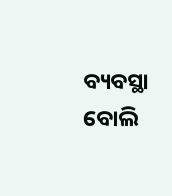ବ୍ୟବସ୍ଥା ବୋଲି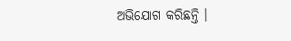ଅଭିଯୋଗ କରିଛନ୍ତି ।